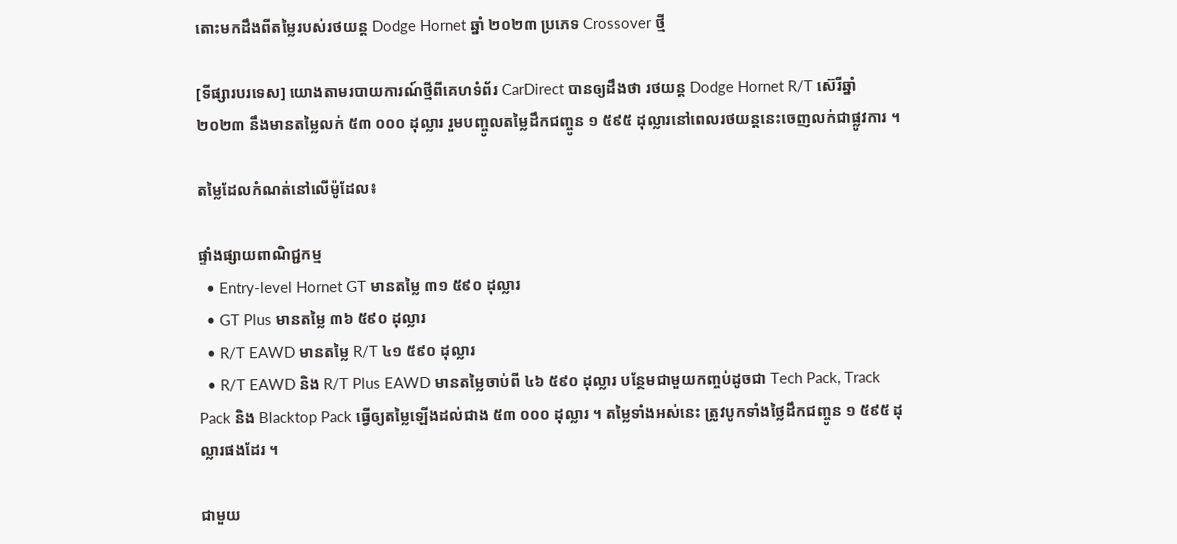តោះមកដឹងពីតម្លៃរបស់រថយន្ត Dodge Hornet ឆ្នាំ ២០២៣ ប្រភេទ Crossover ថ្មី

[ទីផ្សារបរទេស] យោងតាមរបាយការណ៍ថ្មីពីគេហទំព័រ CarDirect បានឲ្យដឹងថា រថយន្ត Dodge Hornet R/T ស៊េរីឆ្នាំ ២០២៣ នឹងមានតម្លៃលក់ ៥៣ ០០០ ដុល្លារ រួមបញ្ចូលតម្លៃដឹកជញ្ចូន ១ ៥៩៥ ដុល្លារនៅពេលរថយន្តនេះចេញលក់ជាផ្លូវការ ។

តម្លៃដែលកំណត់នៅលើម៉ូដែល៖

ផ្ទាំងផ្សាយពាណិជ្ជកម្ម
  • Entry-level Hornet GT មានតម្លៃ ៣១ ៥៩០ ដុល្លារ
  • GT Plus មានតម្លៃ ៣៦ ៥៩០ ដុល្លារ
  • R/T EAWD មានតម្លៃ R/T ៤១ ៥៩០ ដុល្លារ
  • R/T EAWD និង R/T Plus EAWD មានតម្លៃចាប់ពី ៤៦ ៥៩០ ដុល្លារ បន្ថែមជាមួយកញ្ចប់ដូចជា Tech Pack, Track Pack និង Blacktop Pack ធ្វើឲ្យតម្លៃឡើងដល់ជាង ៥៣ ០០០ ដុល្លារ ។ តម្លៃទាំងអស់នេះ ត្រូវបូកទាំងថ្លៃដឹកជញ្ចូន ១ ៥៩៥ ដុល្លារផងដែរ ។

ជាមួយ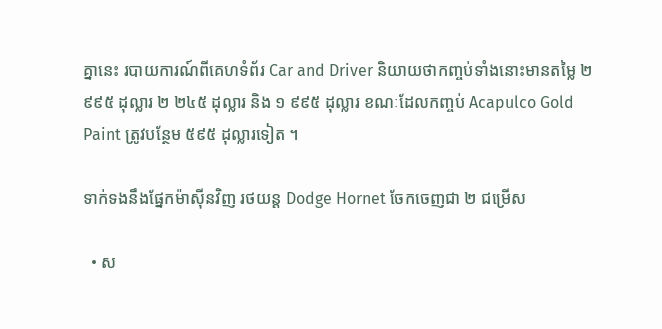គ្នានេះ របាយការណ៍ពីគេហទំព័រ Car and Driver និយាយថាកញ្ចប់ទាំងនោះមានតម្លៃ ២ ៩៩៥ ដុល្លារ ២ ២៤៥ ដុល្លារ និង ១ ៩៩៥ ដុល្លារ ខណៈដែលកញ្ចប់ Acapulco Gold Paint ត្រូវបន្ថែម ៥៩៥ ដុល្លារទៀត ។

ទាក់ទងនឹងផ្នែកម៉ាស៊ីនវិញ រថយន្ត Dodge Hornet ចែកចេញជា ២ ជម្រើស

  • ស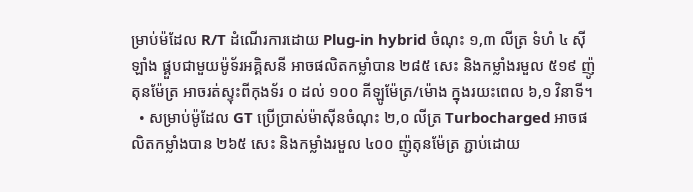ម្រាប់ម៉ដែល R/T ដំណើរការដោយ Plug-in hybrid ចំណុះ ១,៣ លីត្រ ទំហំ ៤ ស៊ីឡាំង ផ្គួបជាមួយម៉ូទ័រអគ្គិសនី អាចផលិតកម្លាំបាន ២៨៥ សេះ និងកម្លាំងរមួល ៥១៩ ញ៉ូតុនម៉ែត្រ អាចរត់ស្ទុះពីកុងទ័រ ០ ដល់ ១០០ គីឡូម៉ែត្រ/ម៉ោង ក្នុងរយះពេល ៦,១ វិនាទី។
  • សម្រាប់ម៉ូដែល GT ប្រើប្រាស់ម៉ាស៊ីនចំណុះ ២,០ លីត្រ Turbocharged អាចផលិតកម្លាំងបាន ២៦៥ សេះ និងកម្លាំងរមួល ៤០០ ញ៉ូតុនម៉ែត្រ ភ្ជាប់ដោយ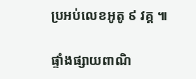ប្រអប់លេខអូតូ ៩ វគ្គ ៕

ផ្ទាំងផ្សាយពាណិ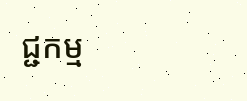ជ្ជកម្ម